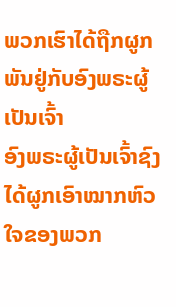ພວກເຮົາໄດ້ຖືກຜູກພັນຢູ່ກັບອົງພຣະຜູ້ເປັນເຈົ້າ
ອົງພຣະຜູ້ເປັນເຈົ້າຊົງໄດ້ຜູກເອົາໝາກຫົວໃຈຂອງພວກ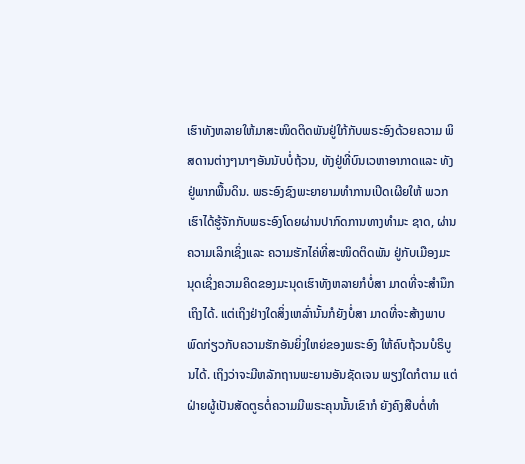ເຮົາທັງຫລາຍໃຫ້ມາສະໜິດຕິດພັນຢູ່ໃກ້ກັບພຣະອົງດ້ວຍຄວາມ ພິສດານຕ່າງໆນາໆອັນນັບບໍ່ຖ້ວນ, ທັງຢູ່ທີ່ບົນເວຫາອາກາດແລະ ທັງຢູ່ພາກພື້ນດິນ. ພຣະອົງຊົງພະຍາຍາມທຳການເປິດເຜີຍໃຫ້ ພວກເຮົາໄດ້ຮູ້ຈັກກັບພຣະອົງໂດຍຜ່ານປາກົດການທາງທຳມະ ຊາດ, ຜ່ານຄວາມເລິກເຊິ່ງແລະ ຄວາມຮັກໄຄ່ທີ່ສະໜິດຕິດພັນ ຢູ່ກັບເມືອງມະນຸດເຊິ່ງຄວາມຄິດຂອງມະນຸດເຮົາທັງຫລາຍກໍບໍ່ສາ ມາດທີ່ຈະສຳນຶກເຖິງໄດ້. ແຕ່ເຖິງຢ່າງໃດສິ່ງເຫລົ່ານັ້ນກໍຍັງບໍ່ສາ ມາດທີ່ຈະສ້າງພາບພົດກ່ຽວກັບຄວາມຮັກອັນຍິ່ງໃຫຍ່ຂອງພຣະອົງ ໃຫ້ຄົບຖ້ວນບໍຣິບູນໄດ້. ເຖິງວ່າຈະມີຫລັກຖານພະຍານອັນຊັດເຈນ ພຽງໃດກໍຕາມ ແຕ່ຝ່າຍຜູ້ເປັນສັດຕູຣຕໍ່ຄວາມມີພຣະຄຸນນັ້ນເຂົາກໍ ຍັງຄົງສືບຕໍ່ທຳ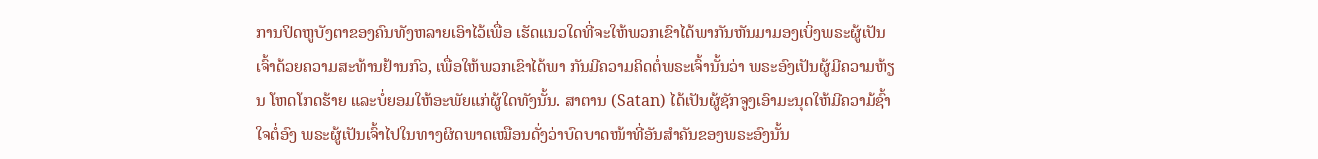ການປິດຫູບັງຕາຂອງຄົນທັງຫລາຍເອົາໄວ້ເພື່ອ ເຮັດແນວໃດທີ່ຈະໃຫ້ພວກເຂົາໄດ້ພາກັນຫັນມາມອງເບິ່ງພຣະຜູ້ເປັນເຈົ້າດ້ວຍຄວາມສະທ້ານຢ້ານກົວ, ເພື່ອໃຫ້ພວກເຂົາໄດ້ພາ ກັນມີຄວາມຄິດຕໍ່ພຣະເຈົ້ານັ້ນວ່າ ພຣະອົງເປັນຜູ້ມີຄວາມຫ້ຽນ ໂຫດໂກດຮ້າຍ ແລະບໍ່ຍອມໃຫ້ອະພັຍແກ່ຜູ້ໃດທັງນັ້ນ. ສາຕານ (Satan) ໄດ້ເປັນຜູ້ຊັກຈູງເອົາມະນຸດໃຫ້ມີຄວາມ້ຊົ້າໃຈຕໍ່ອົງ ພຣະຜູ້ເປັນເຈົ້າໄປໃນທາງຜິດພາດເໝືອນດັ່ງວ່າບົດບາດໜ້າທີ່ອັນສຳຄັນຂອງພຣະອົງນັ້ນ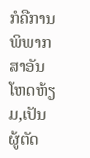ກໍຄືການພິພາກສາອັນໂຫດຫ້ຽມ,ເປັນຜູ້ຕັດ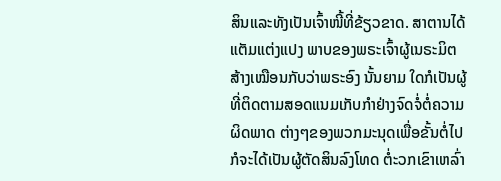ສິນແລະທັງເປັນເຈົ້າໜີ້ທີ່ຂ້ຽວຂາດ. ສາຕານໄດ້ແຕັມແຕ່ງແປງ ພາບຂອງພຣະເຈົ້າຜູ້ເນຣະມິຕສ້າງເໝືອນກັບວ່າພຣະອົງ ນັ້ນຍາມ ໃດກໍເປັນຜູ້ທີ່ຕິດຕາມສອດແນມເກັບກຳຢ່າງຈົດຈໍ່ຕໍ່ຄວາມຜິດພາດ ຕ່າງໆຂອງພວກມະນຸດເພື່ອຂັ້ນຕໍ່ໄປກໍຈະໄດ້ເປັນຜູ້ຕັດສິນລົງໂທດ ຕໍ່ະວກເຂົາເຫລົ່າ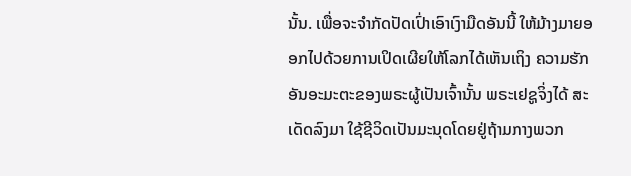ນັ້ນ. ເພື່ອຈະຈຳກັດປັດເປົ່າເອົາເງົາມືດອັນນີ້ ໃຫ້ມ້າງມາຍອອກໄປດ້ວຍການເປິດເຜີຍໃຫ້ໂລກໄດ້ເຫັນເຖິງ ຄວາມຮັກອັນອະມະຕະຂອງພຣະຜູ້ເປັນເຈົ້ານັ້ນ ພຣະເຢຊູຈິ່ງໄດ້ ສະເດັດລົງມາ ໃຊ້ຊີວິດເປັນມະນຸດໂດຍຢູ່ຖ້າມກາງພວກ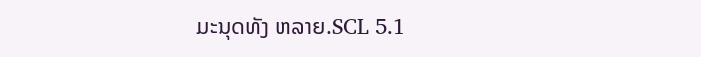ມະນຸດທັງ ຫລາຍ.SCL 5.1